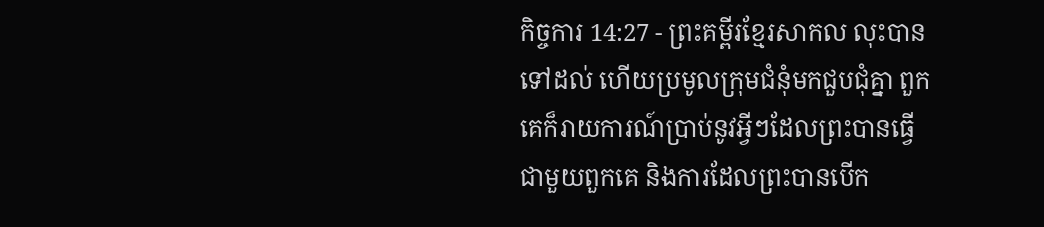កិច្ចការ 14:27 - ព្រះគម្ពីរខ្មែរសាកល លុះបានទៅដល់ ហើយប្រមូលក្រុមជំនុំមកជួបជុំគ្នា ពួកគេក៏រាយការណ៍ប្រាប់នូវអ្វីៗដែលព្រះបានធ្វើជាមួយពួកគេ និងការដែលព្រះបានបើក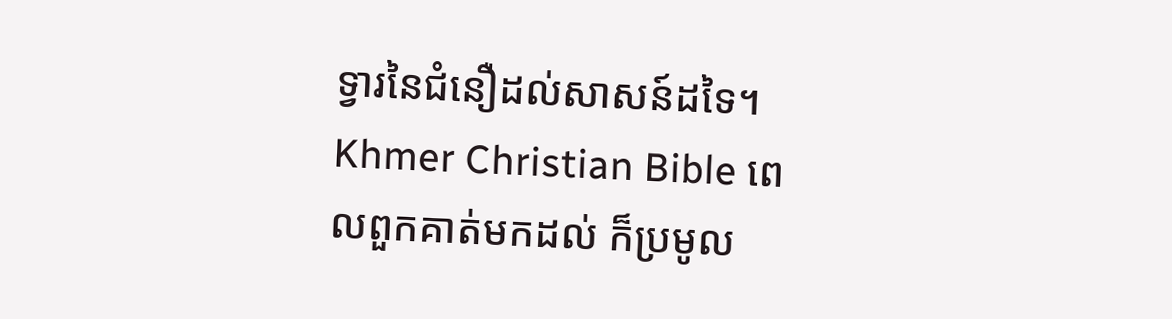ទ្វារនៃជំនឿដល់សាសន៍ដទៃ។ Khmer Christian Bible ពេលពួកគាត់មកដល់ ក៏ប្រមូល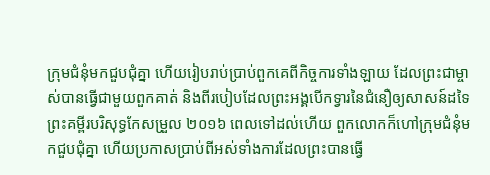ក្រុមជំនុំមកជួបជុំគ្នា ហើយរៀបរាប់ប្រាប់ពួកគេពីកិច្ចការទាំងឡាយ ដែលព្រះជាម្ចាស់បានធ្វើជាមួយពួកគាត់ និងពីរបៀបដែលព្រះអង្គបើកទ្វារនៃជំនឿឲ្យសាសន៍ដទៃ ព្រះគម្ពីរបរិសុទ្ធកែសម្រួល ២០១៦ ពេលទៅដល់ហើយ ពួកលោកក៏ហៅក្រុមជំនុំមកជួបជុំគ្នា ហើយប្រកាសប្រាប់ពីអស់ទាំងការដែលព្រះបានធ្វើ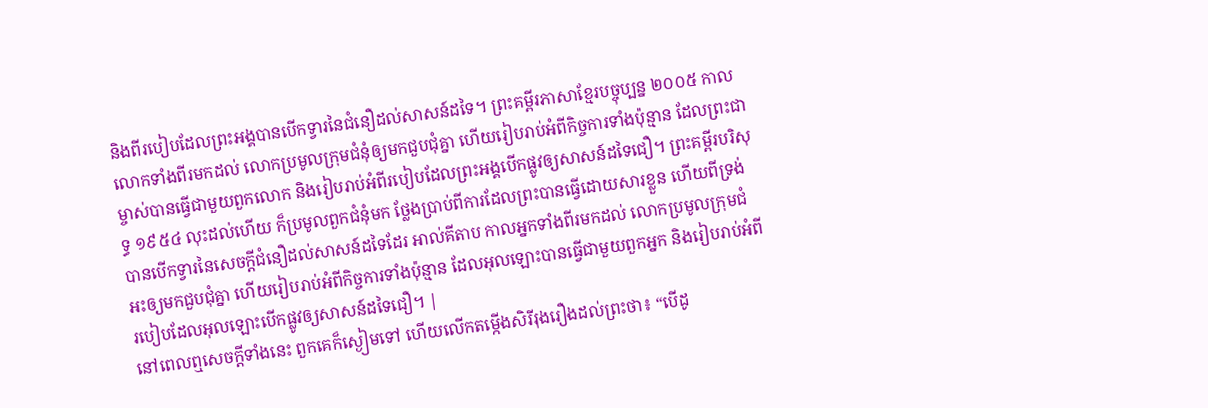និងពីរបៀបដែលព្រះអង្គបានបើកទ្វារនៃជំនឿដល់សាសន៍ដទៃ។ ព្រះគម្ពីរភាសាខ្មែរបច្ចុប្បន្ន ២០០៥ កាលលោកទាំងពីរមកដល់ លោកប្រមូលក្រុមជំនុំឲ្យមកជួបជុំគ្នា ហើយរៀបរាប់អំពីកិច្ចការទាំងប៉ុន្មាន ដែលព្រះជាម្ចាស់បានធ្វើជាមួយពួកលោក និងរៀបរាប់អំពីរបៀបដែលព្រះអង្គបើកផ្លូវឲ្យសាសន៍ដទៃជឿ។ ព្រះគម្ពីរបរិសុទ្ធ ១៩៥៤ លុះដល់ហើយ ក៏ប្រមូលពួកជំនុំមក ថ្លែងប្រាប់ពីការដែលព្រះបានធ្វើដោយសារខ្លួន ហើយពីទ្រង់បានបើកទ្វារនៃសេចក្ដីជំនឿដល់សាសន៍ដទៃដែរ អាល់គីតាប កាលអ្នកទាំងពីរមកដល់ លោកប្រមូលក្រុមជំអះឲ្យមកជួបជុំគ្នា ហើយរៀបរាប់អំពីកិច្ចការទាំងប៉ុន្មាន ដែលអុលឡោះបានធ្វើជាមួយពួកអ្នក និងរៀបរាប់អំពីរបៀបដែលអុលឡោះបើកផ្លូវឲ្យសាសន៍ដទៃជឿ។ |
នៅពេលឮសេចក្ដីទាំងនេះ ពួកគេក៏ស្ងៀមទៅ ហើយលើកតម្កើងសិរីរុងរឿងដល់ព្រះថា៖ “បើដូ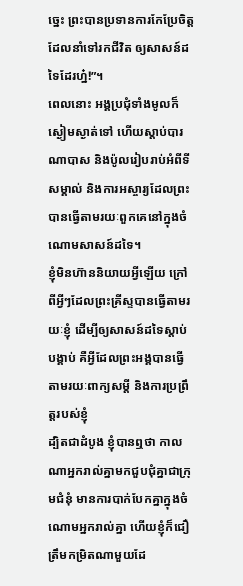ច្នេះ ព្រះបានប្រទានការកែប្រែចិត្តដែលនាំទៅរកជីវិត ឲ្យសាសន៍ដទៃដែរហ្ន៎!”។
ពេលនោះ អង្គប្រជុំទាំងមូលក៏ស្ងៀមស្ងាត់ទៅ ហើយស្ដាប់បារណាបាស និងប៉ូលរៀបរាប់អំពីទីសម្គាល់ និងការអស្ចារ្យដែលព្រះបានធ្វើតាមរយៈពួកគេនៅក្នុងចំណោមសាសន៍ដទៃ។
ខ្ញុំមិនហ៊ាននិយាយអ្វីឡើយ ក្រៅពីអ្វីៗដែលព្រះគ្រីស្ទបានធ្វើតាមរយៈខ្ញុំ ដើម្បីឲ្យសាសន៍ដទៃស្ដាប់បង្គាប់ គឺអ្វីដែលព្រះអង្គបានធ្វើតាមរយៈពាក្យសម្ដី និងការប្រព្រឹត្តរបស់ខ្ញុំ
ដ្បិតជាដំបូង ខ្ញុំបានឮថា កាលណាអ្នករាល់គ្នាមកជួបជុំគ្នាជាក្រុមជំនុំ មានការបាក់បែកគ្នាក្នុងចំណោមអ្នករាល់គ្នា ហើយខ្ញុំក៏ជឿត្រឹមកម្រិតណាមួយដែ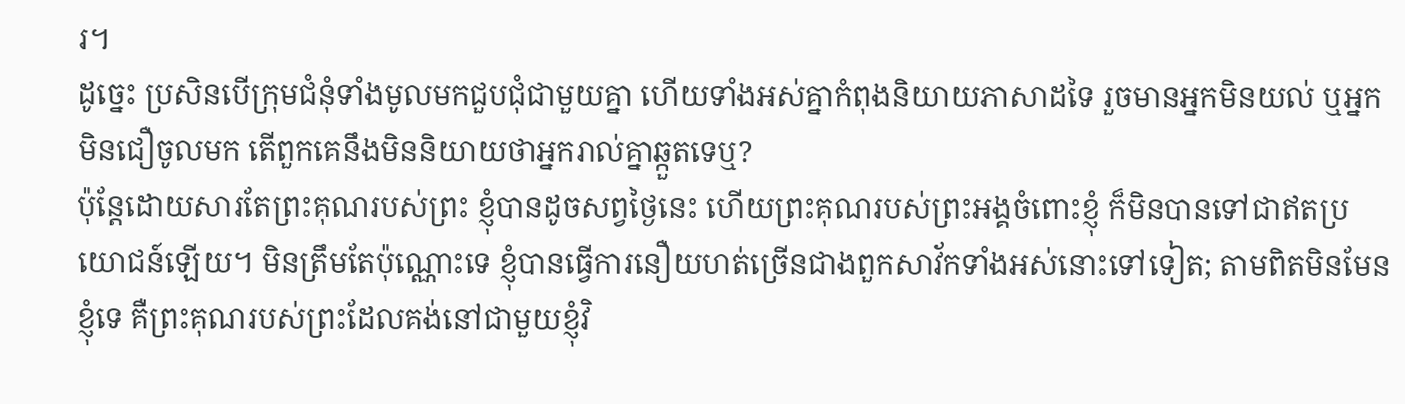រ។
ដូច្នេះ ប្រសិនបើក្រុមជំនុំទាំងមូលមកជួបជុំជាមួយគ្នា ហើយទាំងអស់គ្នាកំពុងនិយាយភាសាដទៃ រួចមានអ្នកមិនយល់ ឬអ្នកមិនជឿចូលមក តើពួកគេនឹងមិននិយាយថាអ្នករាល់គ្នាឆ្កួតទេឬ?
ប៉ុន្តែដោយសារតែព្រះគុណរបស់ព្រះ ខ្ញុំបានដូចសព្វថ្ងៃនេះ ហើយព្រះគុណរបស់ព្រះអង្គចំពោះខ្ញុំ ក៏មិនបានទៅជាឥតប្រយោជន៍ឡើយ។ មិនត្រឹមតែប៉ុណ្ណោះទេ ខ្ញុំបានធ្វើការនឿយហត់ច្រើនជាងពួកសាវ័កទាំងអស់នោះទៅទៀត; តាមពិតមិនមែនខ្ញុំទេ គឺព្រះគុណរបស់ព្រះដែលគង់នៅជាមួយខ្ញុំវិ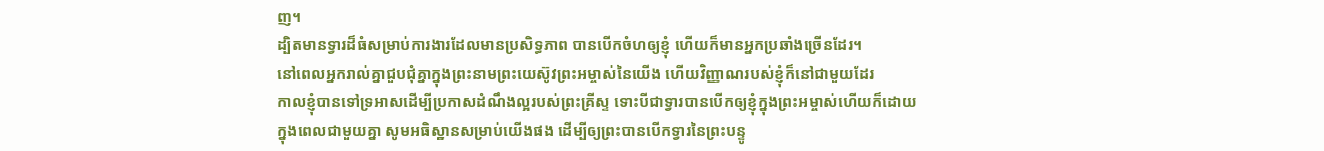ញ។
ដ្បិតមានទ្វារដ៏ធំសម្រាប់ការងារដែលមានប្រសិទ្ធភាព បានបើកចំហឲ្យខ្ញុំ ហើយក៏មានអ្នកប្រឆាំងច្រើនដែរ។
នៅពេលអ្នករាល់គ្នាជួបជុំគ្នាក្នុងព្រះនាមព្រះយេស៊ូវព្រះអម្ចាស់នៃយើង ហើយវិញ្ញាណរបស់ខ្ញុំក៏នៅជាមួយដែរ
កាលខ្ញុំបានទៅទ្រអាសដើម្បីប្រកាសដំណឹងល្អរបស់ព្រះគ្រីស្ទ ទោះបីជាទ្វារបានបើកឲ្យខ្ញុំក្នុងព្រះអម្ចាស់ហើយក៏ដោយ
ក្នុងពេលជាមួយគ្នា សូមអធិស្ឋានសម្រាប់យើងផង ដើម្បីឲ្យព្រះបានបើកទ្វារនៃព្រះបន្ទូ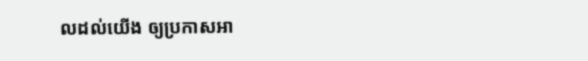លដល់យើង ឲ្យប្រកាសអា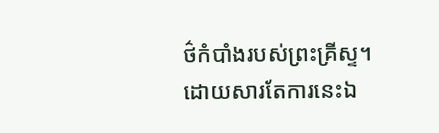ថ៌កំបាំងរបស់ព្រះគ្រីស្ទ។ ដោយសារតែការនេះឯ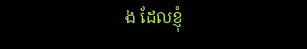ង ដែលខ្ញុំ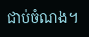ជាប់ចំណង។